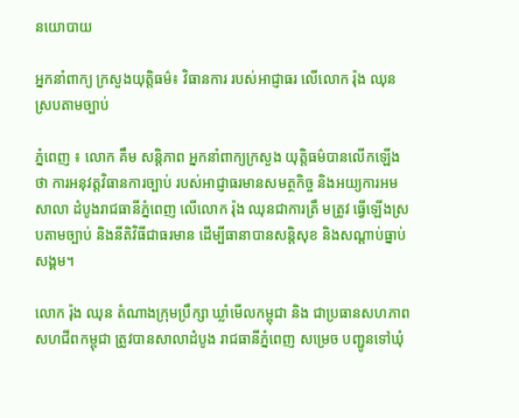នយោបាយ

អ្នកនាំពាក្យ ក្រសួងយុត្តិធម៌៖ វិធានការ របស់អាជ្ញាធរ លើលោក រ៉ុង ឈុន ស្របតាមច្បាប់

ភ្នំពេញ ៖ លោក គឹម សន្តិភាព អ្នកនាំពាក្យក្រសួង យុត្តិធម៌បានលើកឡើងថា ការអនុវត្តវិធានការច្បាប់ របស់អាជ្ញាធរមានសមត្ថកិច្ច និងអយ្យការអមសាលា ដំបូងរាជធានីភ្នំពេញ លើលោក រ៉ុង ឈុនជាការត្រឹ មត្រូវ ធ្វើឡើងស្របតាមច្បាប់ និងនីតិវិធីជាធរមាន ដើម្បីធានាបានសន្តិសុខ និងសណ្តាប់ធ្នាប់សង្គម។

លោក រ៉ុង ឈុន តំណាងក្រុមប្រឹក្សា ឃ្លាំមើលកម្ពុជា និង ជាប្រធានសហភាពសហជីពកម្ពុជា ត្រូវបានសាលាដំបូង រាជធានីភ្នំពេញ សម្រេច បញ្ជូនទៅឃុំ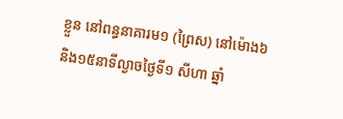ខ្លួន នៅពន្ធនាគារម១ (ព្រៃស) នៅម៉ោង៦ និង១៥នាទីល្ងាចថ្ងៃទី១ សីហា ឆ្នាំ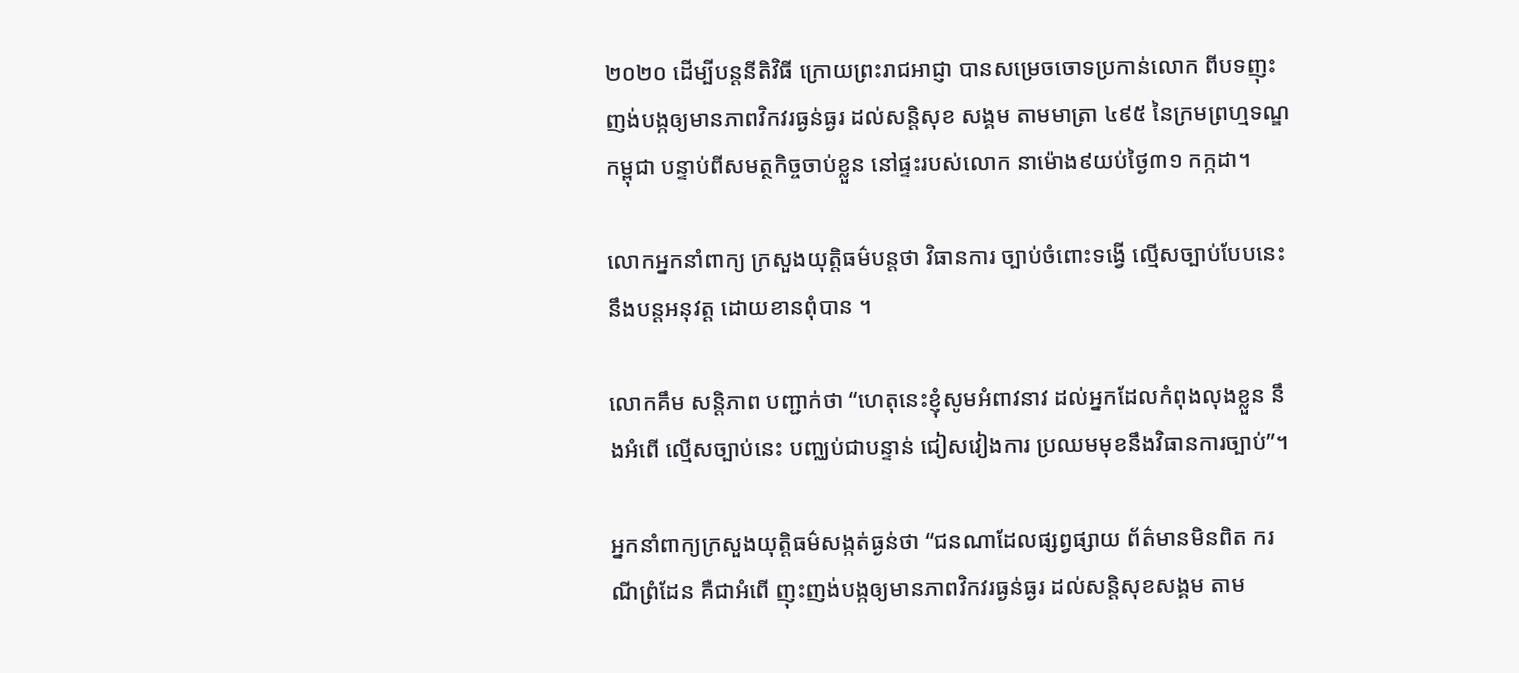២០២០ ដើម្បីបន្តនីតិវិធី ក្រោយព្រះរាជអាជ្ញា បានសម្រេចចោទប្រកាន់លោក ពីបទញុះញង់បង្កឲ្យមានភាពវិកវរធ្ងន់ធ្ងរ ដល់សន្តិសុខ សង្គម តាមមាត្រា ៤៩៥ នៃក្រមព្រហ្មទណ្ឌកម្ពុជា បន្ទាប់ពីសមត្ថកិច្ចចាប់ខ្លួន នៅផ្ទះរបស់លោក នាម៉ោង៩យប់ថ្ងៃ៣១ កក្កដា។

លោកអ្នកនាំពាក្យ ក្រសួងយុត្តិធម៌បន្តថា វិធានការ ច្បាប់ចំពោះទង្វើ ល្មើសច្បាប់បែបនេះ នឹងបន្តអនុវត្ត ដោយខានពុំបាន ។

លោកគឹម សន្តិភាព បញ្ជាក់ថា “ហេតុនេះខ្ញុំសូមអំពាវនាវ ដល់អ្នកដែលកំពុងលុងខ្លួន នឹងអំពើ ល្មើសច្បាប់នេះ បញ្ឈប់ជាបន្ទាន់ ជៀសវៀងការ ប្រឈមមុខនឹងវិធានការច្បាប់”។

អ្នកនាំពាក្យក្រសួងយុត្តិធម៌សង្កត់ធ្ងន់ថា “ជនណាដែលផ្សព្វផ្សាយ ព័ត៌មានមិនពិត ករណីព្រំដែន គឺជាអំពើ ញុះញង់បង្កឲ្យមានភាពវិកវរធ្ងន់ធ្ងរ ដល់សន្តិសុខសង្គម តាម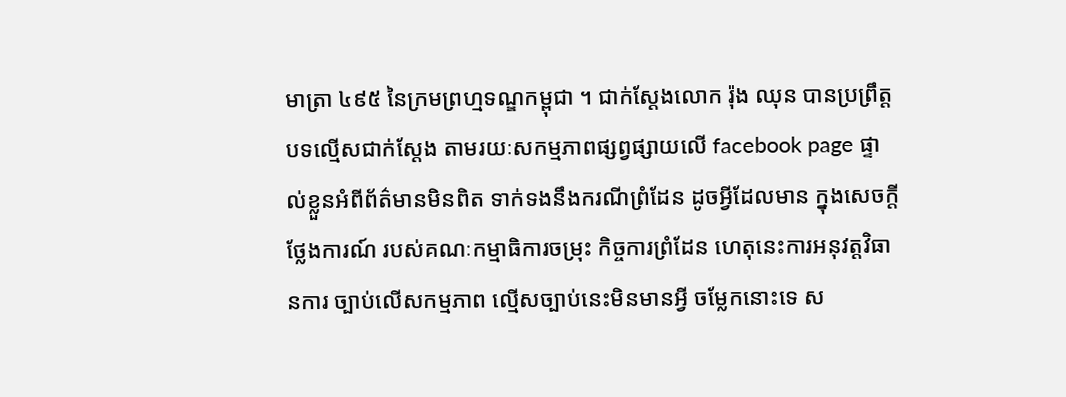មាត្រា ៤៩៥ នៃក្រមព្រហ្មទណ្ឌកម្ពុជា ។ ជាក់ស្តែងលោក រ៉ុង ឈុន បានប្រព្រឹត្តបទល្មើសជាក់ស្តែង តាមរយៈសកម្មភាពផ្សព្វផ្សាយលើ facebook page ផ្ទាល់ខ្លួនអំពីព័ត៌មានមិនពិត ទាក់ទងនឹងករណីព្រំដែន ដូចអ្វីដែលមាន ក្នុងសេចក្តីថ្លែងការណ៍ របស់គណៈកម្មាធិការចម្រុះ កិច្ចការព្រំដែន ហេតុនេះការអនុវត្តវិធានការ ច្បាប់លើសកម្មភាព ល្មើសច្បាប់នេះមិនមានអ្វី ចម្លែកនោះទេ ស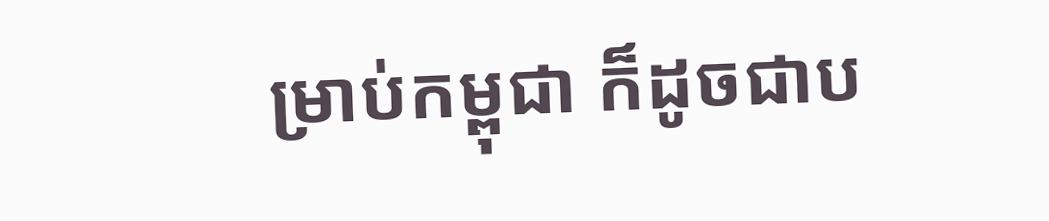ម្រាប់កម្ពុជា ក៏ដូចជាប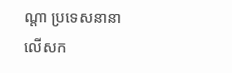ណ្តា ប្រទេសនានា លើសក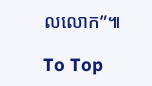លលោក”៕

To Top